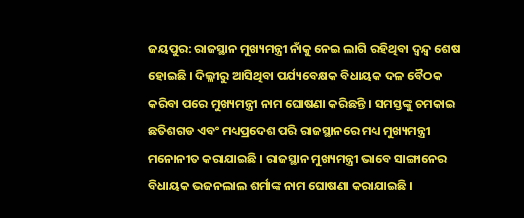ଜୟପୁର: ରାଜସ୍ଥାନ ମୁଖ୍ୟମନ୍ତ୍ରୀ ନାଁକୁ ନେଇ ଲାଗି ରହିଥିବା ଦ୍ୱନ୍ଦ୍ୱ ଶେଷ ହୋଇଛି । ଦିଲ୍ଳୀରୁ ଆସିଥିବା ପର୍ଯ୍ୟବେକ୍ଷକ ବିଧାୟକ ଦଳ ବୈଠକ କରିବା ପରେ ମୁଖ୍ୟମନ୍ତ୍ରୀ ନାମ ଘୋଷଣା କରିଛନ୍ତି । ସମସ୍ତଙ୍କୁ ଚମକାଇ ଛତିଶଗଡ ଏବଂ ମଧ୍ୟପ୍ରଦେଶ ପରି ରାଜସ୍ଥାନରେ ମଧ୍ୟ ମୁଖ୍ୟମନ୍ତ୍ରୀ ମନୋନୀତ କରାଯାଇଛି । ରାଜସ୍ଥାନ ମୁଖ୍ୟମନ୍ତ୍ରୀ ଭାବେ ସାଙ୍ଗାନେର ବିଧାୟକ ଭଜନଲାଲ ଶର୍ମାଙ୍କ ନାମ ଘୋଷଣା କରାଯାଇଛି ।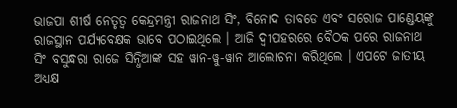ଭାଜପା ଶୀର୍ଷ ନେତୃତ୍ୱ କେନ୍ଦ୍ରମନ୍ତ୍ରୀ ରାଜନାଥ ସିଂ, ବିନୋଦ ତାବଡେ ଏବଂ ସରୋଜ ପାଣ୍ଡେୟଙ୍କୁ ରାଜସ୍ଥାନ ପର୍ଯ୍ୟବେକ୍ଷକ ଭାବେ ପଠାଇଥିଲେ । ଆଜି ଦ୍ୱୀପହରରେ ବୈଠକ ପରେ ରାଜନାଥ ସିଂ ବସୁନ୍ଧରା ରାଜେ ସିନ୍ଧିଆଙ୍କ ସହ ୱାନ-ୱୁ-ୱାନ ଆଲୋଚନା କରିଥିଲେ । ଏପଟେ ଜାତୀୟ ଅଧ୍ୟକ୍ଷ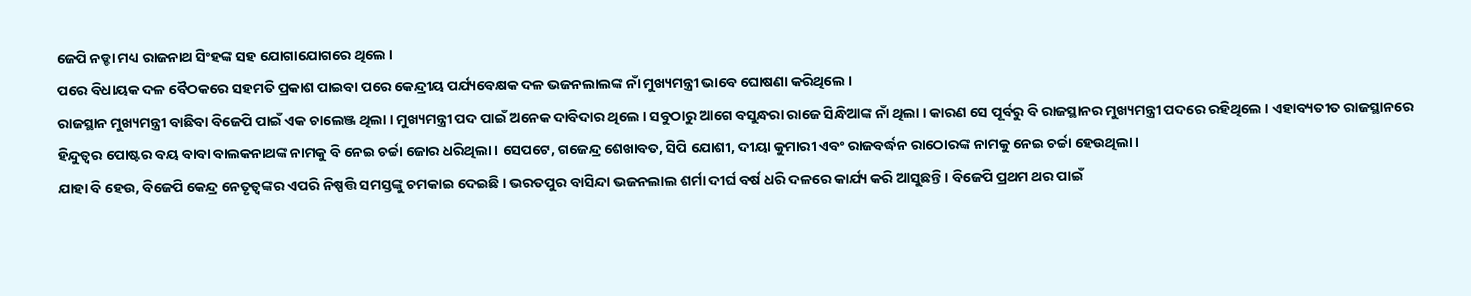ଜେପି ନଡ୍ଡା ମଧ୍ୟ ରାଜନାଥ ସିଂହଙ୍କ ସହ ଯୋଗାଯୋଗରେ ଥିଲେ ।
ପରେ ବିଧାୟକ ଦଳ ବୈଠକରେ ସହମତି ପ୍ରକାଶ ପାଇବା ପରେ କେନ୍ଦ୍ରୀୟ ପର୍ଯ୍ୟବେକ୍ଷକ ଦଳ ଭଜନଲାଲଙ୍କ ନାଁ ମୁଖ୍ୟମନ୍ତ୍ରୀ ଭାବେ ଘୋଷଣା କରିଥିଲେ ।
ରାଜସ୍ଥାନ ମୁଖ୍ୟମନ୍ତ୍ରୀ ବାଛିବା ବିଜେପି ପାଇଁ ଏକ ଚାଲେଞ୍ଜ ଥିଲା । ମୁଖ୍ୟମନ୍ତ୍ରୀ ପଦ ପାଇଁ ଅନେକ ଦାବିଦାର ଥିଲେ । ସବୁଠାରୁ ଆଗେ ବସୁନ୍ଧରା ରାଜେ ସିନ୍ଧିଆଙ୍କ ନାଁ ଥିଲା । କାରଣ ସେ ପୂର୍ବରୁ ବି ରାଜସ୍ଥାନର ମୁଖ୍ୟମନ୍ତ୍ରୀ ପଦରେ ରହିଥିଲେ । ଏହାବ୍ୟତୀତ ରାଜସ୍ଥାନରେ ହିନ୍ଦୁତ୍ୱର ପୋଷ୍ଟର ବୟ ବାବା ବାଲକନାଥଙ୍କ ନାମକୁ ବି ନେଇ ଚର୍ଚ୍ଚା ଜୋର ଧରିଥିଲା । ସେପଟେ, ଗଜେନ୍ଦ୍ର ଶେଖାବତ, ସିପି ଯୋଶୀ, ଦୀୟା କୁମାରୀ ଏବଂ ରାଜବର୍ଦ୍ଧନ ରାଠୋରଙ୍କ ନାମକୁ ନେଇ ଚର୍ଚ୍ଚା ହେଉଥିଲା ।
ଯାହା ବି ହେଉ, ବିଜେପି କେନ୍ଦ୍ର ନେତୃତ୍ୱଙ୍କର ଏପରି ନିଷ୍ପତ୍ତି ସମସ୍ତଙ୍କୁ ଚମକାଇ ଦେଇଛି । ଭରତପୁର ବାସିନ୍ଦା ଭଜନଲାଲ ଶର୍ମା ଦୀର୍ଘ ବର୍ଷ ଧରି ଦଳରେ କାର୍ଯ୍ୟ କରି ଆସୁଛନ୍ତି । ବିଜେପି ପ୍ରଥମ ଥର ପାଇଁ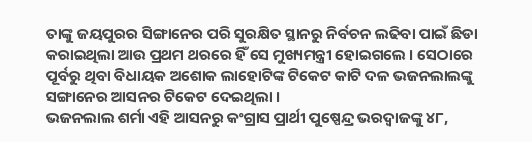ତାଙ୍କୁ ଜୟପୁରର ସିଙ୍ଗାନେର ପରି ସୁରକ୍ଷିତ ସ୍ଥାନରୁ ନିର୍ବଚନ ଲଢିବା ପାଇଁ ଛିଡା କରାଇଥିଲା ଆଉ ପ୍ରଥମ ଥରରେ ହିଁ ସେ ମୁଖ୍ୟମନ୍ତ୍ରୀ ହୋଇଗଲେ । ସେଠାରେ ପୂର୍ବରୁ ଥିବା ବିଧାୟକ ଅଶୋକ ଲାହୋଟିଙ୍କ ଟିକେଟ କାଟି ଦଳ ଭଜନଲାଲଙ୍କୁ ସଙ୍ଗାନେର ଆସନର ଟିକେଟ ଦେଇଥିଲା ।
ଭଜନଲାଲ ଶର୍ମା ଏହି ଆସନରୁ କଂଗ୍ରାସ ପ୍ରାର୍ଥୀ ପୁଷ୍ପେନ୍ଦ୍ର ଭରଦ୍ୱାଜଙ୍କୁ ୪୮,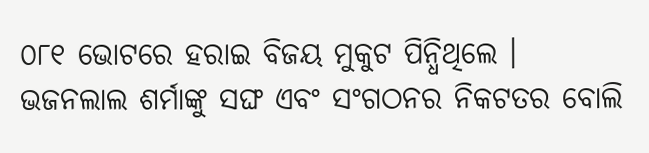୦୮୧ ଭୋଟରେ ହରାଇ ବିଜୟ ମୁକୁଟ ପିନ୍ଧିଥିଲେ । ଭଜନଲାଲ ଶର୍ମାଙ୍କୁ ସଙ୍ଘ ଏବଂ ସଂଗଠନର ନିକଟତର ବୋଲି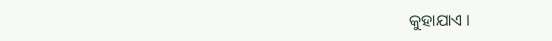କୁହାଯାଏ ।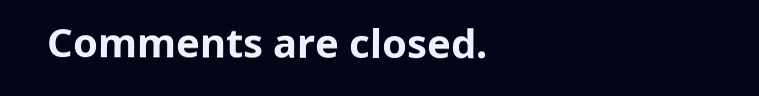Comments are closed.